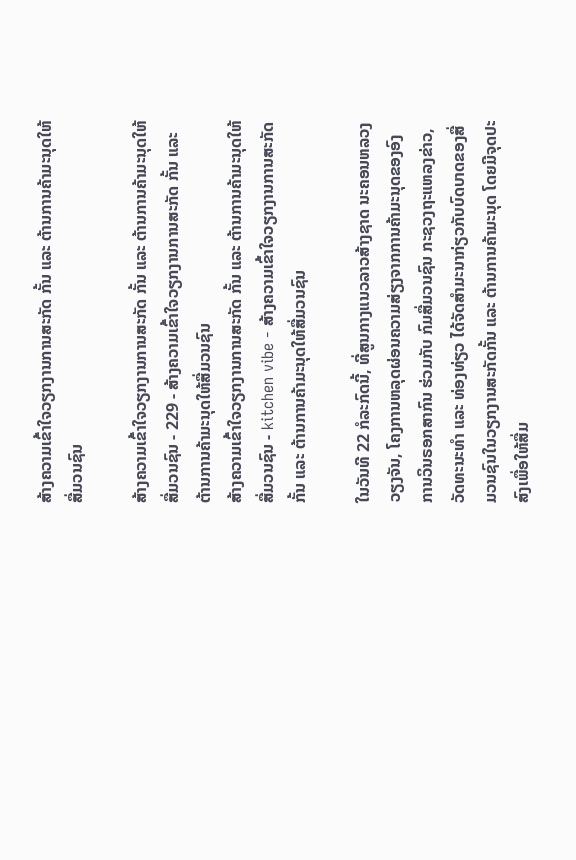ສ້າງຄວາມເຂົ້າໃຈວຽກງານການສະກັດ ກັ້ນ ແລະ ຕ້ານການຄ້າມະນຸດໃຫ້ສື່ມວນຊົນ

ສ້າງຄວາມເຂົ້າໃຈວຽກງານການສະກັດ ກັ້ນ ແລະ ຕ້ານການຄ້າມະນຸດໃຫ້ສື່ມວນຊົນ - 229 - ສ້າງຄວາມເຂົ້າໃຈວຽກງານການສະກັດ ກັ້ນ ແລະ ຕ້ານການຄ້າມະນຸດໃຫ້ສື່ມວນຊົນ
ສ້າງຄວາມເຂົ້າໃຈວຽກງານການສະກັດ ກັ້ນ ແລະ ຕ້ານການຄ້າມະນຸດໃຫ້ສື່ມວນຊົນ - kitchen vibe - ສ້າງຄວາມເຂົ້າໃຈວຽກງານການສະກັດ ກັ້ນ ແລະ ຕ້ານການຄ້າມະນຸດໃຫ້ສື່ມວນຊົນ

ໃນວັນທີ 22 ກໍລະກົດນີ້, ທີ່ສູນກາງແນວລາວສ້າງຊາດ ນະຄອນຫລວງວຽງຈັນ, ໂຄງການຫລຸດຜ່ອນຄວາມສ່ຽງຈາກການຄ້າມະນຸດຂອງອົງການວິນຣອກສາກົນ ຮ່ວມກັບ ກົມສື່ມວນຊົນ ກະຊວງຖະແຫລງຂ່າວ, ວັດທະນະທຳ ແລະ ທ່ອງທ່ຽວ ໄດ້ຈັດສຳມະນາກ່ຽວກັບບົດບາດຂອງສື່ມວນຊົນໃນວຽກງານສະກັດກັ້ນ ແລະ ຕ້ານການຄ້າມະນຸດ ໂດຍມີຈຸດປະສົງເພື່ອໃຫ້ສື່ມ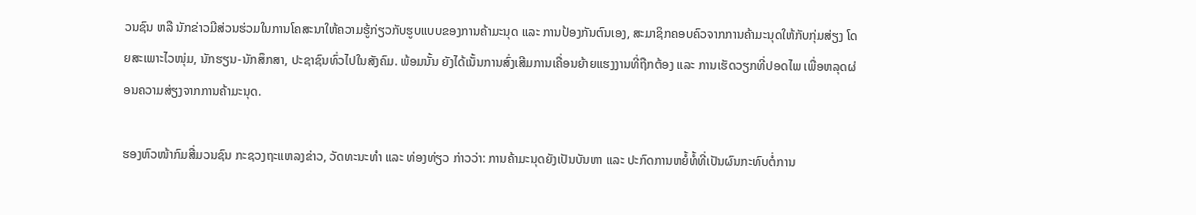ວນຊົນ ຫລື ນັກຂ່າວມີສ່ວນຮ່ວມໃນການໂຄສະນາໃຫ້ຄວາມຮູ້ກ່ຽວກັບຮູບແບບຂອງການຄ້າມະນຸດ ແລະ ການປ້ອງກັນຕົນເອງ, ສະມາຊິກຄອບຄົວຈາກການຄ້າມະນຸດໃຫ້ກັບກຸ່ມສ່ຽງ ໂດຍສະເພາະໄວໜຸ່ມ, ນັກຮຽນ-ນັກສຶກສາ, ປະຊາຊົນທົ່ວໄປໃນສັງຄົມ. ພ້ອມນັ້ນ ຍັງໄດ້ເນັ້ນການສົ່ງເສີມການເຄື່ອນຍ້າຍແຮງງານທີ່ຖືກຕ້ອງ ແລະ ການເຮັດວຽກທີ່ປອດໄພ ເພື່ອຫລຸດຜ່ອນຄວາມສ່ຽງຈາກການຄ້າມະນຸດ.

ຮອງຫົວໜ້າກົມສື່ມວນຊົນ ກະຊວງຖະແຫລງຂ່າວ, ວັດທະນະທຳ ແລະ ທ່ອງທ່ຽວ ກ່າວວ່າ: ການຄ້າມະນຸດຍັງເປັນບັນຫາ ແລະ ປະກົດການຫຍໍ້ທໍ້ທີ່ເປັນຜົນກະທົບຕໍ່ການ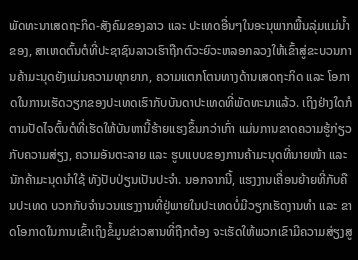ພັດທະນາເສດຖະກິດ-ສັງຄົມຂອງລາວ ແລະ ປະເທດອື່ນໆໃນອະນຸພາກພື້ນລຸ່ມແມ່ນ້ຳຂອງ, ສາເຫດຕົ້ນຕໍທີ່ປະຊາຊົນລາວເຮົາຖືກຕົວະຍົວະຫລອກລວງໃຫ້ເຂົ້າສູ່ຂະບວນການຄ້າມະນຸດຍັງແມ່ນຄວາມທຸກຍາກ, ຄວາມແຕກໂຕນທາງດ້ານເສດຖະກິດ ແລະ ໂອກາດໃນການເຮັດວຽກຂອງປະເທດເຮົາກັບບັນດາປະເທດທີ່ພັດທະນາແລ້ວ. ເຖິງຢ່າງໃດກໍຕາມປັດໄຈຕົ້ນຕໍທີ່ເຮັດໃຫ້ບັນຫານີ້ຮ້າຍແຮງຂຶ້ນກວ່າເກົ່າ ແມ່ນການຂາດຄວາມຮູ້ກ່ຽວກັບຄວາມສ່ຽງ, ຄວາມອັນຕະລາຍ ແລະ ຮູບແບບຂອງການຄ້າມະນຸດທີ່ນາຍໜ້າ ແລະ ນັກຄ້າມະນຸດນຳໃຊ້ ທັງປັບປ່ຽນເປັນປະຈຳ. ນອກຈາກນີ້, ແຮງງານເຄື່ອນຍ້າຍທີ່ກັບຄືນປະເທດ ບວກກັບຈຳນວນແຮງງານທີ່ຢູ່ພາຍໃນປະເທດບໍ່ມີວຽກເຮັດງານທຳ ແລະ ຂາດໂອກາດໃນການເຂົ້າເຖິງຂໍ້ມູນຂ່າວສານທີ່ຖືກຕ້ອງ ຈະເຮັດໃຫ້ພວກເຂົາມີຄວາມສ່ຽງສູ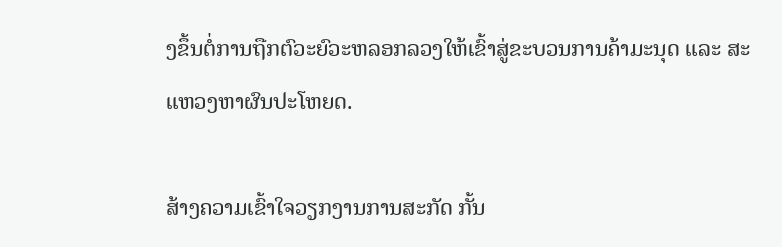ງຂຶ້ນຕໍ່ການຖືກຕົວະຍົວະຫລອກລວງໃຫ້ເຂົ້າສູ່ຂະບວນການຄ້າມະນຸດ ແລະ ສະແຫວງຫາຜົນປະໂຫຍດ.

ສ້າງຄວາມເຂົ້າໃຈວຽກງານການສະກັດ ກັ້ນ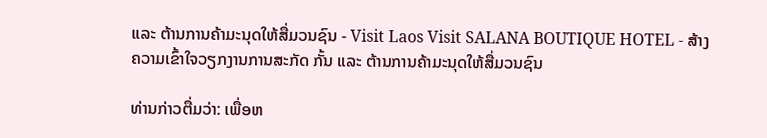ແລະ ຕ້ານການຄ້າມະນຸດໃຫ້ສື່ມວນຊົນ - Visit Laos Visit SALANA BOUTIQUE HOTEL - ສ້າງຄວາມເຂົ້າໃຈວຽກງານການສະກັດ ກັ້ນ ແລະ ຕ້ານການຄ້າມະນຸດໃຫ້ສື່ມວນຊົນ

ທ່ານກ່າວຕື່ມວ່າ: ເພື່ອຫ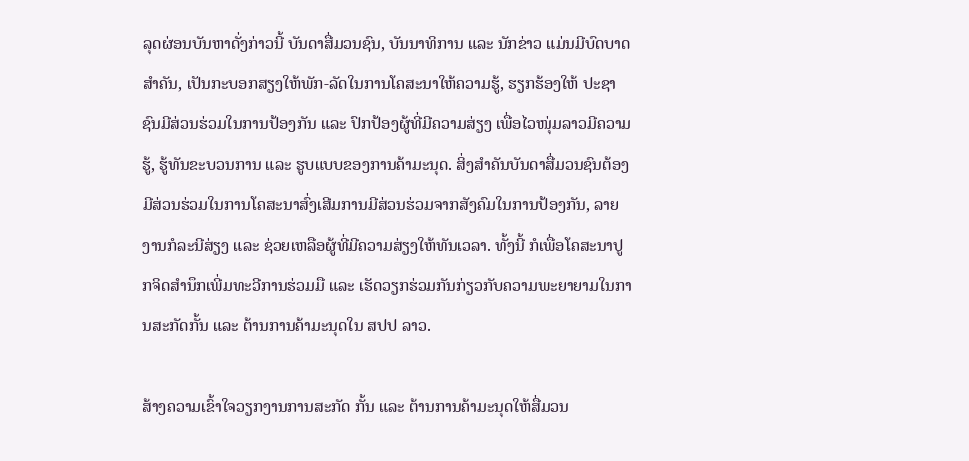ລຸດຜ່ອນບັນຫາດັ່ງກ່າວນີ້ ບັນດາສື່ມວນຊົນ, ບັນນາທິການ ແລະ ນັກຂ່າວ ແມ່ນມີບົດບາດສຳຄັນ, ເປັນກະບອກສຽງໃຫ້ພັກ-ລັດໃນການໂຄສະນາໃຫ້ຄວາມຮູ້, ຮຽກຮ້ອງໃຫ້ ປະຊາຊົນມີສ່ວນຮ່ວມໃນການປ້ອງກັນ ແລະ ປົກປ້ອງຜູ້ທີ່ມີຄວາມສ່ຽງ ເພື່ອໄວໜຸ່ມລາວມີຄວາມຮູ້, ຮູ້ທັນຂະບວນການ ແລະ ຮູບແບບຂອງການຄ້າມະນຸດ. ສິ່ງສຳຄັນບັນດາສື່ມວນຊົນຕ້ອງມີສ່ວນຮ່ວມໃນການໂຄສະນາສົ່ງເສີມການມີສ່ວນຮ່ວມຈາກສັງຄົມໃນການປ້ອງກັນ, ລາຍງານກໍລະນີສ່ຽງ ແລະ ຊ່ວຍເຫລືອຜູ້ທີ່ມີຄວາມສ່ຽງໃຫ້ທັນເວລາ. ທັ້ງນີ້ ກໍເພື່ອໂຄສະນາປູກຈິດສໍານຶກເພີ່ມທະວີການຮ່ວມມື ແລະ ເຮັດວຽກຮ່ວມກັນກ່ຽວກັບຄວາມພະຍາຍາມໃນການສະກັດກັ້ນ ແລະ ຕ້ານການຄ້າມະນຸດໃນ ສປປ ລາວ.

ສ້າງຄວາມເຂົ້າໃຈວຽກງານການສະກັດ ກັ້ນ ແລະ ຕ້ານການຄ້າມະນຸດໃຫ້ສື່ມວນ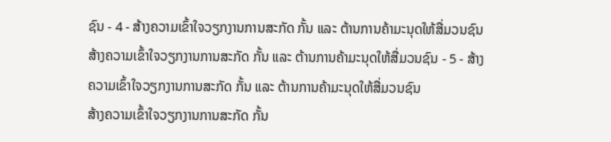ຊົນ - 4 - ສ້າງຄວາມເຂົ້າໃຈວຽກງານການສະກັດ ກັ້ນ ແລະ ຕ້ານການຄ້າມະນຸດໃຫ້ສື່ມວນຊົນ
ສ້າງຄວາມເຂົ້າໃຈວຽກງານການສະກັດ ກັ້ນ ແລະ ຕ້ານການຄ້າມະນຸດໃຫ້ສື່ມວນຊົນ - 5 - ສ້າງຄວາມເຂົ້າໃຈວຽກງານການສະກັດ ກັ້ນ ແລະ ຕ້ານການຄ້າມະນຸດໃຫ້ສື່ມວນຊົນ
ສ້າງຄວາມເຂົ້າໃຈວຽກງານການສະກັດ ກັ້ນ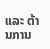ແລະ ຕ້ານການ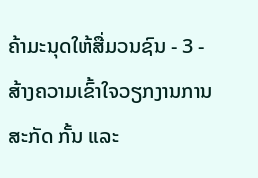ຄ້າມະນຸດໃຫ້ສື່ມວນຊົນ - 3 - ສ້າງຄວາມເຂົ້າໃຈວຽກງານການສະກັດ ກັ້ນ ແລະ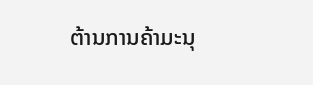ຕ້ານການຄ້າມະນຸ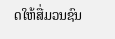ດໃຫ້ສື່ມວນຊົນ